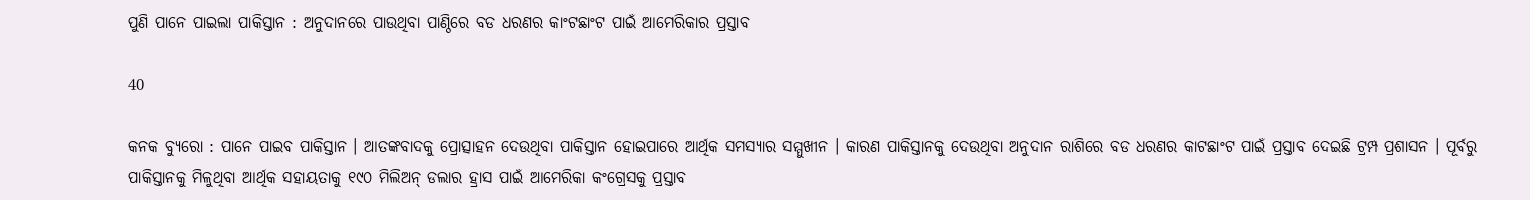ପୁଣି ପାନେ ପାଇଲା ପାକିସ୍ତାନ : ଅନୁଦାନରେ ପାଉଥିବା ପାଣ୍ଠିରେ ବଡ ଧରଣର କାଂଟଛାଂଟ ପାଇଁ ଆମେରିକାର ପ୍ରସ୍ତାବ

40

କନକ ବ୍ୟୁରୋ : ପାନେ ପାଇବ ପାକିସ୍ତାନ । ଆତଙ୍କବାଦକୁ ପ୍ରୋତ୍ସାହନ ଦେଉଥିବା ପାକିସ୍ତାନ ହୋଇପାରେ ଆର୍ଥିକ ସମସ୍ୟାର ସମ୍ମୁଖୀନ । କାରଣ ପାକିସ୍ତାନକୁ ଦେଉଥିବା ଅନୁଦାନ ରାଶିରେ ବଡ ଧରଣର କାଟଛାଂଟ ପାଇଁ ପ୍ରସ୍ତାବ ଦେଇଛି ଟ୍ରମ୍ପ ପ୍ରଶାସନ । ପୂର୍ବରୁ ପାକିସ୍ତାନକୁ ମିଳୁଥିବା ଆର୍ଥିକ ସହାୟତାକୁ ୧୯୦ ମିଲିଅନ୍ ଡଲାର ହ୍ରାସ ପାଇଁ ଆମେରିକା କଂଗ୍ରେସକୁ ପ୍ରସ୍ତାବ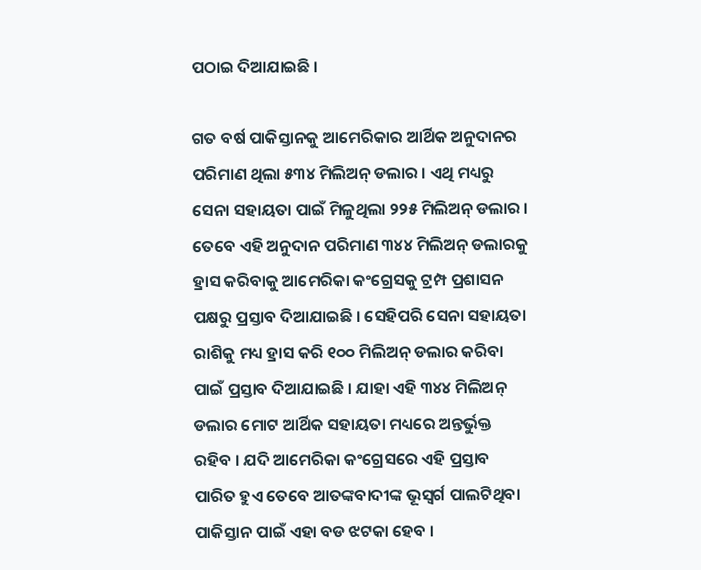ପଠାଇ ଦିଆଯାଇଛି ।

ଗତ ବର୍ଷ ପାକିସ୍ତାନକୁ ଆମେରିକାର ଆର୍ଥିକ ଅନୁଦାନର ପରିମାଣ ଥିଲା ୫୩୪ ମିଲିଅନ୍ ଡଲାର । ଏଥି ମଧ୍ୟରୁ ସେନା ସହାୟତା ପାଇଁ ମିଳୁଥିଲା ୨୨୫ ମିଲିଅନ୍ ଡଲାର । ତେବେ ଏହି ଅନୁଦାନ ପରିମାଣ ୩୪୪ ମିଲିଅନ୍ ଡଲାରକୁ ହ୍ରାସ କରିବାକୁ ଆମେରିକା କଂଗ୍ରେସକୁ ଟ୍ରମ୍ପ ପ୍ରଶାସନ ପକ୍ଷରୁ ପ୍ରସ୍ତାବ ଦିଆଯାଇଛି । ସେହିପରି ସେନା ସହାୟତା ରାଶିକୁ ମଧ୍ୟ ହ୍ରାସ କରି ୧୦୦ ମିଲିଅନ୍ ଡଲାର କରିବା ପାଇଁ ପ୍ରସ୍ତାବ ଦିଆଯାଇଛି । ଯାହା ଏହି ୩୪୪ ମିଲିଅନ୍ ଡଲାର ମୋଟ ଆର୍ଥିକ ସହାୟତା ମଧ୍ୟରେ ଅନ୍ତର୍ଭୁକ୍ତ ରହିବ । ଯଦି ଆମେରିକା କଂଗ୍ରେସରେ ଏହି ପ୍ରସ୍ତାବ ପାରିତ ହୁଏ ତେବେ ଆତଙ୍କବାଦୀଙ୍କ ଭୂସ୍ୱର୍ଗ ପାଲଟିଥିବା ପାକିସ୍ତାନ ପାଇଁ ଏହା ବଡ ଝଟକା ହେବ ।